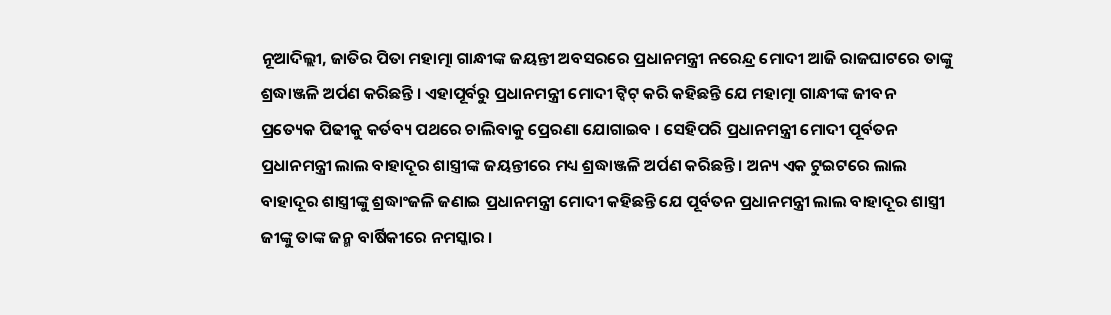ନୂଆଦିଲ୍ଲୀ, ଜାତିର ପିତା ମହାତ୍ମା ଗାନ୍ଧୀଙ୍କ ଜୟନ୍ତୀ ଅବସରରେ ପ୍ରଧାନମନ୍ତ୍ରୀ ନରେନ୍ଦ୍ର ମୋଦୀ ଆଜି ରାଜଘାଟରେ ତାଙ୍କୁ ଶ୍ରଦ୍ଧାଞ୍ଜଳି ଅର୍ପଣ କରିଛନ୍ତି । ଏହାପୂର୍ବରୁ ପ୍ରଧାନମନ୍ତ୍ରୀ ମୋଦୀ ଟ୍ୱିଟ୍ କରି କହିଛନ୍ତି ଯେ ମହାତ୍ମା ଗାନ୍ଧୀଙ୍କ ଜୀବନ ପ୍ରତ୍ୟେକ ପିଢୀକୁ କର୍ତବ୍ୟ ପଥରେ ଚାଲିବାକୁ ପ୍ରେରଣା ଯୋଗାଇବ । ସେହିପରି ପ୍ରଧାନମନ୍ତ୍ରୀ ମୋଦୀ ପୂର୍ବତନ ପ୍ରଧାନମନ୍ତ୍ରୀ ଲାଲ ବାହାଦୂର ଶାସ୍ତ୍ରୀଙ୍କ ଜୟନ୍ତୀରେ ମଧ୍ୟ ଶ୍ରଦ୍ଧାଞ୍ଜଳି ଅର୍ପଣ କରିଛନ୍ତି । ଅନ୍ୟ ଏକ ଟୁଇଟରେ ଲାଲ ବାହାଦୂର ଶାସ୍ତ୍ରୀଙ୍କୁ ଶ୍ରଦ୍ଧାଂଜଳି ଜଣାଇ ପ୍ରଧାନମନ୍ତ୍ରୀ ମୋଦୀ କହିଛନ୍ତି ଯେ ପୂର୍ବତନ ପ୍ରଧାନମନ୍ତ୍ରୀ ଲାଲ ବାହାଦୂର ଶାସ୍ତ୍ରୀ ଜୀଙ୍କୁ ତାଙ୍କ ଜନ୍ମ ବାର୍ଷିକୀରେ ନମସ୍କାର ।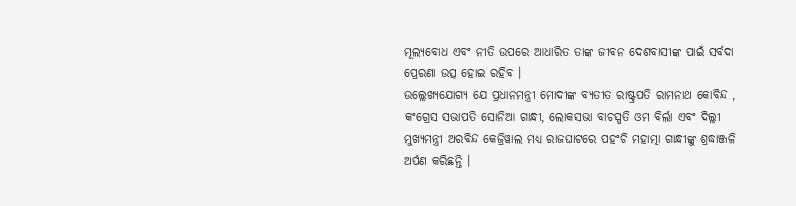ମୂଲ୍ୟବୋଧ ଏବଂ ନୀତି ଉପରେ ଆଧାରିତ ତାଙ୍କ ଜୀବନ ଦେଶବାସୀଙ୍କ ପାଇଁ ସର୍ବଦା ପ୍ରେରଣା ଉତ୍ସ ହୋଇ ରହିବ ।
ଉଲ୍ଲେଖ୍ୟଯୋଗ୍ୟ ଯେ ପ୍ରଧାନମନ୍ତ୍ରୀ ମୋଦୀଙ୍କ ବ୍ୟତୀତ ରାଷ୍ଟ୍ରପତି ରାମନାଥ କୋବିନ୍ଦ , କଂଗ୍ରେସ ସଭାପତି ସୋନିଆ ଗାନ୍ଧୀ, ଲୋକସଭା ବାଚସ୍ପତି ଓମ ବିର୍ଲା ଏବଂ ଦିଲ୍ଲୀ ମୁଖ୍ୟମନ୍ତ୍ରୀ ଅରବିନ୍ଦ କେଜ୍ରିୱାଲ ମଧ୍ୟ ରାଜଘାଟରେ ପହଂଚି ମହାତ୍ମା ଗାନ୍ଧୀଙ୍କୁ ଶ୍ରଦ୍ଧାଞ୍ଜଳି ଅର୍ପଣ କରିଛନ୍ତି ।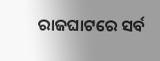ରାଜଘାଟରେ ସର୍ବ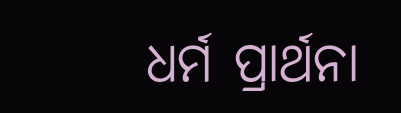ଧର୍ମ ପ୍ରାର୍ଥନା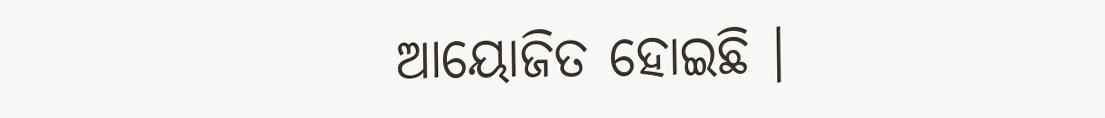ଆୟୋଜିତ ହୋଇଛି ।